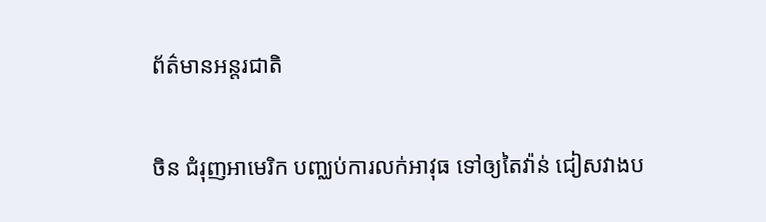ព័ត៌មានអន្តរជាតិ

ចិន ជំរុញអាមេរិក បញ្ឈប់ការលក់អាវុធ ទៅឲ្យតៃវ៉ាន់ ជៀសវាងប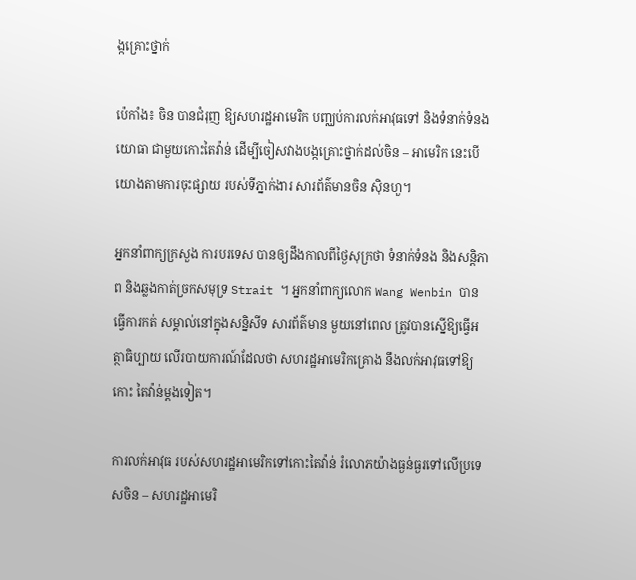ង្កគ្រោះថ្នាក់

ប៉េកាំង៖ ចិន បានជំរុញ ឱ្យសហរដ្ឋអាមេរិក បញ្ឈប់ការលក់អាវុធទៅ និងទំនាក់ទំនងយោធា ជាមួយកោះតៃវ៉ាន់ ដើម្បីចៀសវាងបង្កគ្រោះថ្នាក់ដល់ចិន – អាមេរិក នេះបើយោងតាមការចុះផ្សាយ របស់ទីភ្នាក់ងារ សារព័ត៌មានចិន ស៊ិនហួ។

អ្នកនាំពាក្យក្រសួង ការបរទេស បានឲ្យដឹងកាលពីថ្ងៃសុក្រថា ទំនាក់ទំនង និងសន្តិភាព និងឆ្លងកាត់ច្រកសមុទ្រ Strait ។ អ្នកនាំពាក្យលោក Wang Wenbin បានធ្វើការកត់ សម្គាល់នៅក្នុងសន្និសីទ សារព័ត៌មាន មួយនៅពេល ត្រូវបានស្នើឱ្យធ្វើអត្ថាធិប្បាយ លើរបាយការណ៍ដែលថា សហរដ្ឋអាមេរិកគ្រោង នឹងលក់អាវុធទៅឱ្យកោះ តៃវ៉ាន់ម្តងទៀត។

ការលក់អាវុធ របស់សហរដ្ឋអាមេរិកទៅកោះតៃវ៉ាន់ រំលោភយ៉ាងធ្ងន់ធ្ងរទៅលើប្រទេសចិន – សហរដ្ឋអាមេរិ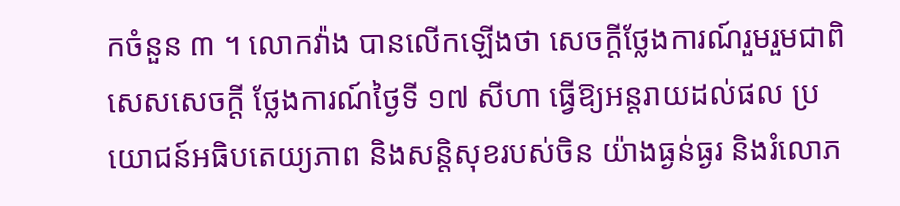កចំនួន ៣ ។ លោកវ៉ាង បានលើកឡើងថា សេចក្តីថ្លែងការណ៍រួមរួមជាពិសេសសេចក្តី ថ្លែងការណ៍ថ្ងៃទី ១៧ សីហា ធ្វើឱ្យអន្តរាយដល់ផល ប្រយោជន៍អធិបតេយ្យភាព និងសន្តិសុខរបស់ចិន យ៉ាងធ្ងន់ធ្ងរ និងរំលោភ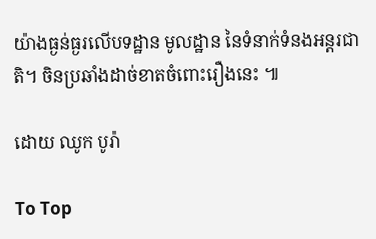យ៉ាងធ្ងន់ធ្ងរលើបទដ្ឋាន មូលដ្ឋាន នៃទំនាក់ទំនងអន្តរជាតិ។ ចិនប្រឆាំងដាច់ខាតចំពោះរឿងនេះ ៕

ដោយ ឈូក បូរ៉ា

To Top